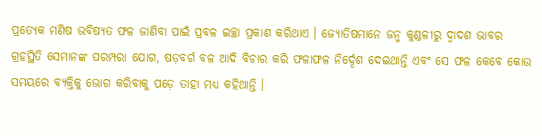ପ୍ରତ୍ୟେକ ମଣିଷ ଭବିଷ୍ୟତ ଫଳ ଜାଣିବା ପାଇଁ ପ୍ରବଳ ଇଚ୍ଛା ପ୍ରକାଶ କରିଥାଏ । ଜ୍ୟୋତିଷମାନେ ଜନ୍ମ କୁଣ୍ଡଳୀରୁ ଦ୍ୱାଦଶ ଭାବର ଗ୍ରହସ୍ଥିତି ସେମାନଙ୍କ ପରମ୍ପରା ଯୋଗ, ଷଡ଼ବର୍ଗ ବଳ ଆଦି ବିଚାର କରି ଫଳାଫଳ ନିର୍ଦ୍ଦେଶ ଦେଇଥାନ୍ତି ଏବଂ ସେ ଫଳ କେବେ କୋଉ ସମୟରେ ବ୍ୟକ୍ତିକୁ ଭୋଗ କରିବାକୁ ପଡ଼େ ତାହା ମଧ୍ୟ କହିଥାନ୍ତି ।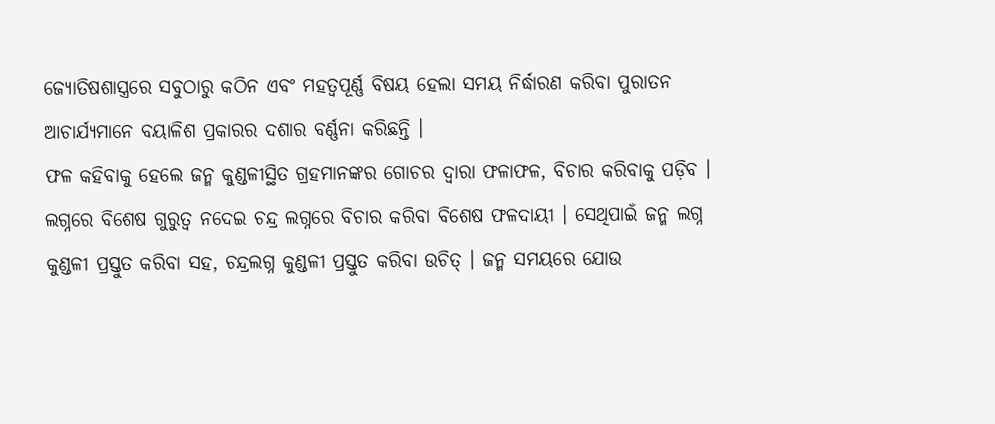ଜ୍ୟୋତିଷଶାସ୍ତ୍ରରେ ସବୁଠାରୁ କଠିନ ଏବଂ ମହତ୍ୱପୂର୍ଣ୍ଣ ବିଷୟ ହେଲା ସମୟ ନିର୍ଦ୍ଧାରଣ କରିବା ପୁରାତନ ଆଚାର୍ଯ୍ୟମାନେ ବୟାଳିଶ ପ୍ରକାରର ଦଶାର ବର୍ଣ୍ଣନା କରିଛନ୍ତି ।
ଫଳ କହିବାକୁ ହେଲେ ଜନ୍ମ କୁଣ୍ଡଳୀସ୍ଥିତ ଗ୍ରହମାନଙ୍କର ଗୋଚର ଦ୍ୱାରା ଫଳାଫଳ, ବିଚାର କରିବାକୁ ପଡ଼ିବ । ଲଗ୍ନରେ ବିଶେଷ ଗୁରୁତ୍ୱ ନଦେଇ ଚନ୍ଦ୍ର ଲଗ୍ନରେ ବିଚାର କରିବା ବିଶେଷ ଫଳଦାୟୀ । ସେଥିପାଇଁ ଜନ୍ମ ଲଗ୍ନ କୁଣ୍ଡଳୀ ପ୍ରସ୍ତୁତ କରିବା ସହ, ଚନ୍ଦ୍ରଲଗ୍ନ କୁଣ୍ଡଳୀ ପ୍ରସ୍ତୁତ କରିବା ଉଚିତ୍ । ଜନ୍ମ ସମୟରେ ଯୋଉ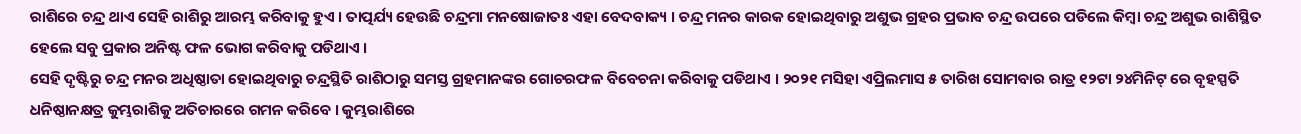ରାଶିରେ ଚନ୍ଦ୍ର ଥାଏ ସେହି ରାଶିରୁ ଆରମ୍ଭ କରିବାକୁ ହୁଏ । ତାତ୍ପର୍ଯ୍ୟ ହେଉଛି ଚନ୍ଦ୍ରମା ମନଷୋଜାତଃ ଏହା ବେଦବାକ୍ୟ । ଚନ୍ଦ୍ର ମନର କାରକ ହୋଇଥିବାରୁ ଅଶୁଭ ଗ୍ରହର ପ୍ରଭାବ ଚନ୍ଦ୍ର ଉପରେ ପଡିଲେ କିମ୍ବା ଚନ୍ଦ୍ର ଅଶୁଭ ରାଶିସ୍ଥିତ ହେଲେ ସବୁ ପ୍ରକାର ଅନିଷ୍ଟ ଫଳ ଭୋଗ କରିବାକୁ ପଡିଥାଏ ।
ସେହି ଦୃଷ୍ଟିରୁ ଚନ୍ଦ୍ର ମନର ଅଧିଷ୍ଠାତା ହୋଇଥିବାରୁ ଚନ୍ଦ୍ରସ୍ଥିତି ରାଶିଠାରୁ ସମସ୍ତ ଗ୍ରହମାନଙ୍କର ଗୋଚରଫଳ ବିବେଚନା କରିବାକୁ ପଡିଥାଏ । ୨୦୨୧ ମସିହା ଏପ୍ରିଲମାସ ୫ ତାରିଖ ସୋମବାର ରାତ୍ର ୧୨ଟା ୨୪ମିନିଟ୍ ରେ ବୃହସ୍ପତି ଧନିଷ୍ଠାନକ୍ଷତ୍ର କୁମ୍ଭରାଶିକୁ ଅତିଚାରରେ ଗମନ କରିବେ । କୁମ୍ଭରାଶିରେ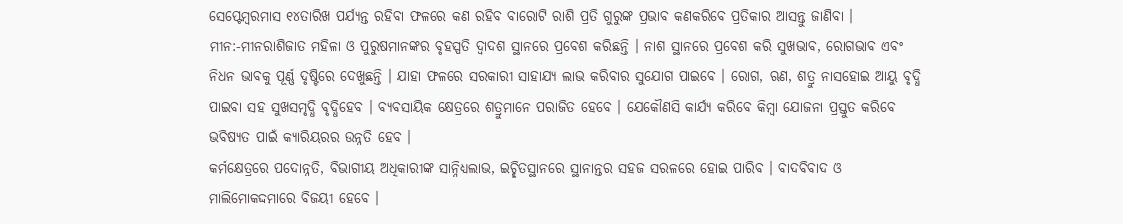ସେପ୍ଟେମ୍ବରମାସ ୧୪ତାରିଖ ପର୍ଯ୍ୟନ୍ତ ରହିବା ଫଳରେ କଣ ରହିବ ବାରୋଟି ରାଶି ପ୍ରତି ଗୁରୁଙ୍କ ପ୍ରଭାବ କଣକରିବେ ପ୍ରତିକାର ଆସନ୍ତୁ ଜାଣିବା ।
ମୀନ:-ମୀନରାଶିଜାତ ମହିଳା ଓ ପୁରୁଷମାନଙ୍କର ବୃହସ୍ପତି ଦ୍ୱାଦଶ ସ୍ଥାନରେ ପ୍ରବେଶ କରିଛନ୍ତି । ନାଶ ସ୍ଥାନରେ ପ୍ରବେଶ କରି ସୁଖଭାବ, ରୋଗଭାବ ଏବଂ ନିଧନ ଭାବକୁ ପୂର୍ଣ୍ଣ ଦୃଷ୍ଟିରେ ଦେଖୁଛନ୍ତି । ଯାହା ଫଳରେ ସରକାରୀ ସାହାଯ୍ୟ ଲାଭ କରିବାର ସୁଯୋଗ ପାଇବେ । ରୋଗ, ଋଣ, ଶତ୍ରୁ ନାସହୋଇ ଆୟୁ ବୃଦ୍ଧି ପାଇବା ସହ ସୁଖସମୃଦ୍ଧି ବୃଦ୍ଧିହେବ । ବ୍ୟବସାୟିକ କ୍ଷେତ୍ରରେ ଶତ୍ରୁମାନେ ପରାଜିତ ହେବେ । ଯେକୌଣସି କାର୍ଯ୍ୟ କରିବେ କିମ୍ବା ଯୋଜନା ପ୍ରସ୍ତୁତ କରିବେ ଭବିଷ୍ୟତ ପାଇଁ କ୍ୟାରିୟରର ଉନ୍ନତି ହେବ ।
କର୍ମକ୍ଷେତ୍ରରେ ପଦୋନ୍ନତି, ବିଭାଗୀୟ ଅଧିକାରୀଙ୍କ ସାନ୍ନିଧ୍ୟଲାଭ, ଇଚ୍ଛିତସ୍ଥାନରେ ସ୍ଥାନାନ୍ତର ସହଜ ସରଳରେ ହୋଇ ପାରିବ । ବାଦବିବାଦ ଓ ମାଲିମୋକଦ୍ଦମାରେ ବିଜୟୀ ହେବେ ।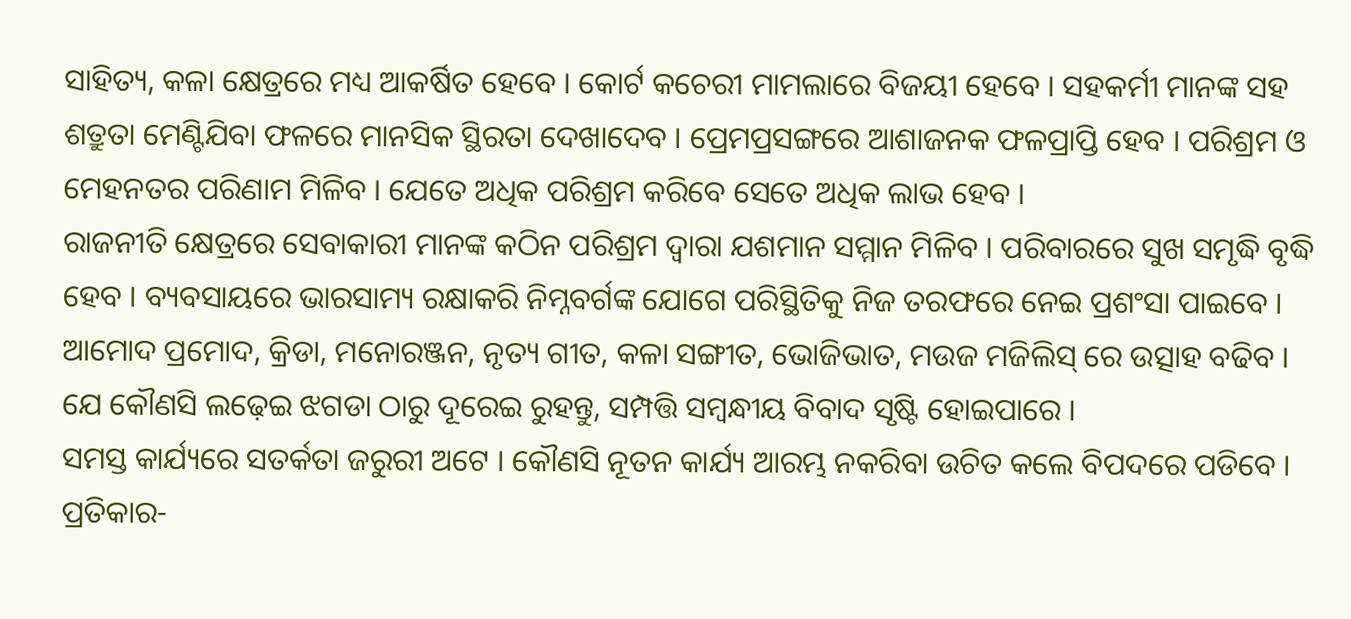ସାହିତ୍ୟ, କଳା କ୍ଷେତ୍ରରେ ମଧ୍ୟ ଆକର୍ଷିତ ହେବେ । କୋର୍ଟ କଚେରୀ ମାମଲାରେ ବିଜୟୀ ହେବେ । ସହକର୍ମୀ ମାନଙ୍କ ସହ ଶତ୍ରୁତା ମେଣ୍ଟିଯିବା ଫଳରେ ମାନସିକ ସ୍ଥିରତା ଦେଖାଦେବ । ପ୍ରେମପ୍ରସଙ୍ଗରେ ଆଶାଜନକ ଫଳପ୍ରାପ୍ତି ହେବ । ପରିଶ୍ରମ ଓ ମେହନତର ପରିଣାମ ମିଳିବ । ଯେତେ ଅଧିକ ପରିଶ୍ରମ କରିବେ ସେତେ ଅଧିକ ଲାଭ ହେବ ।
ରାଜନୀତି କ୍ଷେତ୍ରରେ ସେବାକାରୀ ମାନଙ୍କ କଠିନ ପରିଶ୍ରମ ଦ୍ଵାରା ଯଶମାନ ସମ୍ମାନ ମିଳିବ । ପରିବାରରେ ସୁଖ ସମୃଦ୍ଧି ବୃଦ୍ଧି ହେବ । ବ୍ୟବସାୟରେ ଭାରସାମ୍ୟ ରକ୍ଷାକରି ନିମ୍ନବର୍ଗଙ୍କ ଯୋଗେ ପରିସ୍ଥିତିକୁ ନିଜ ତରଫରେ ନେଇ ପ୍ରଶଂସା ପାଇବେ । ଆମୋଦ ପ୍ରମୋଦ, କ୍ରିଡା, ମନୋରଞ୍ଜନ, ନୃତ୍ୟ ଗୀତ, କଳା ସଙ୍ଗୀତ, ଭୋଜିଭାତ, ମଉଜ ମଜିଲିସ୍ ରେ ଉତ୍ସାହ ବଢିବ । ଯେ କୌଣସି ଲଢ଼େଇ ଝଗଡା ଠାରୁ ଦୂରେଇ ରୁହନ୍ତୁ, ସମ୍ପତ୍ତି ସମ୍ବନ୍ଧୀୟ ବିବାଦ ସୃଷ୍ଟି ହୋଇପାରେ ।
ସମସ୍ତ କାର୍ଯ୍ୟରେ ସତର୍କତା ଜରୁରୀ ଅଟେ । କୌଣସି ନୂତନ କାର୍ଯ୍ୟ ଆରମ୍ଭ ନକରିବା ଉଚିତ କଲେ ବିପଦରେ ପଡିବେ । ପ୍ରତିକାର-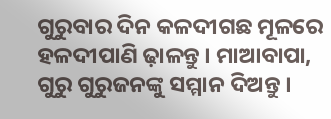ଗୁରୁବାର ଦିନ କଳଦୀଗଛ ମୂଳରେ ହଳଦୀପାଣି ଢ଼ାଳନ୍ତୁ । ମାଆବାପା, ଗୁରୁ ଗୁରୁଜନଙ୍କୁ ସମ୍ମାନ ଦିଅନ୍ତୁ ।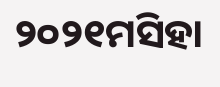୨୦୨୧ମସିହା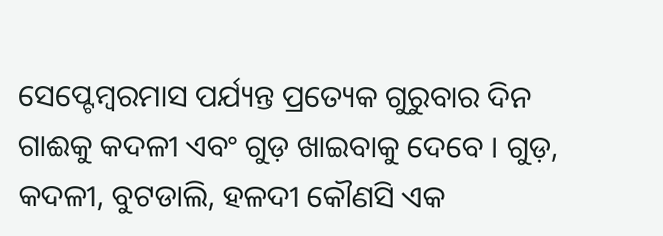ସେପ୍ଟେମ୍ବରମାସ ପର୍ଯ୍ୟନ୍ତ ପ୍ରତ୍ୟେକ ଗୁରୁବାର ଦିନ ଗାଈକୁ କଦଳୀ ଏବଂ ଗୁଡ଼ ଖାଇବାକୁ ଦେବେ । ଗୁଡ଼, କଦଳୀ, ବୁଟଡାଲି, ହଳଦୀ କୌଣସି ଏକ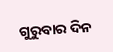ଗୁରୁବାର ଦିନ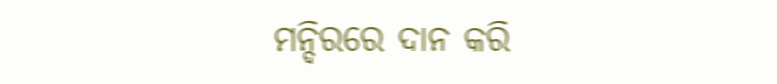ମନ୍ଦିରରେ ଦାନ କରି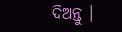ଦିଅନ୍ତୁ ।